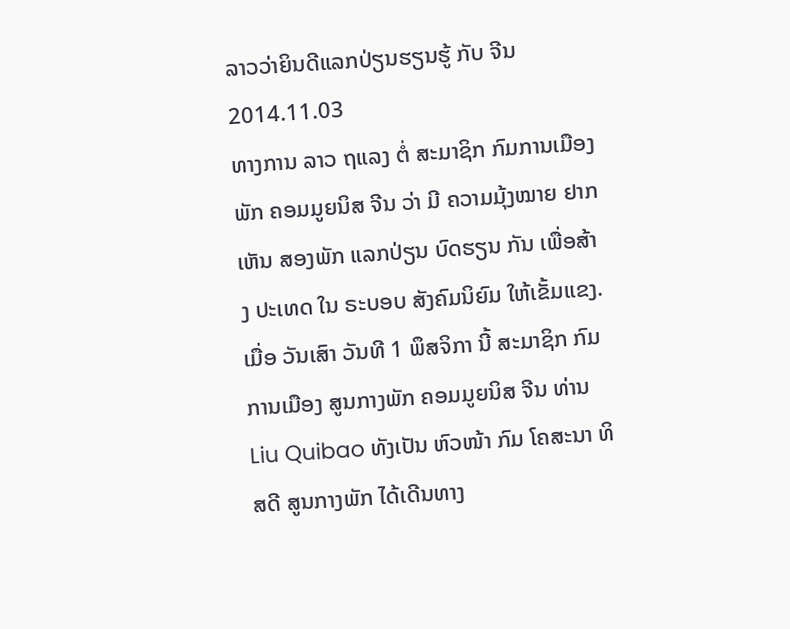ລາວວ່າຍິນດີແລກປ່ຽນຮຽນຮູ້ ກັບ ຈີນ
2014.11.03
ທາງການ ລາວ ຖແລງ ຕໍ່ ສະມາຊິກ ກົມການເມືອງ ພັກ ຄອມມູຍນິສ ຈີນ ວ່າ ມີ ຄວາມມຸ້ງໝາຍ ຢາກເຫັນ ສອງພັກ ແລກປ່ຽນ ບົດຮຽນ ກັນ ເພື່ອສ້າງ ປະເທດ ໃນ ຣະບອບ ສັງຄົມນິຍົມ ໃຫ້ເຂັ້ມແຂງ.
ເມື່ອ ວັນເສົາ ວັນທີ 1 ພຶສຈິກາ ນີ້ ສະມາຊິກ ກົມ ການເມືອງ ສູນກາງພັກ ຄອມມູຍນິສ ຈີນ ທ່ານ Liu Quibao ທັງເປັນ ຫົວໜ້າ ກົມ ໂຄສະນາ ທິສດີ ສູນກາງພັກ ໄດ້ເດີນທາງ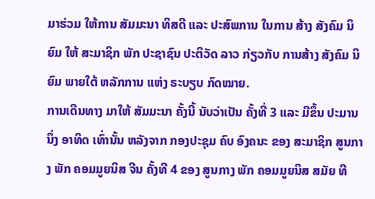ມາຮ່ວມ ໃຫ້ການ ສັມມະນາ ທິສດີ ແລະ ປະສົພການ ໃນການ ສ້າງ ສັງຄົມ ນິຍົມ ໃຫ້ ສະມາຊິກ ພັກ ປະຊາຊົນ ປະຕິວັດ ລາວ ກ່ຽວກັບ ການສ້າງ ສັງຄົມ ນິຍົມ ພາຍໃຕ້ ຫລັກການ ແຫ່ງ ຣະບຽບ ກົດໝາຍ.
ການເດີນທາງ ມາໃຫ້ ສັມມະນາ ຄັ້ງນີ້ ນັບວ່າເປັນ ຄັ້ງທີ່ 3 ແລະ ມີຂຶ້ນ ປະມານ ນຶ່ງ ອາທິດ ເທົ່ານັ້ນ ຫລັງຈາກ ກອງປະຊຸມ ຄົບ ອົງຄນະ ຂອງ ສະມາຊິກ ສູນກາງ ພັກ ຄອມມູຍນິສ ຈີນ ຄັ້ງທີ 4 ຂອງ ສູນກາງ ພັກ ຄອມມູຍນິສ ສມັຍ ທີ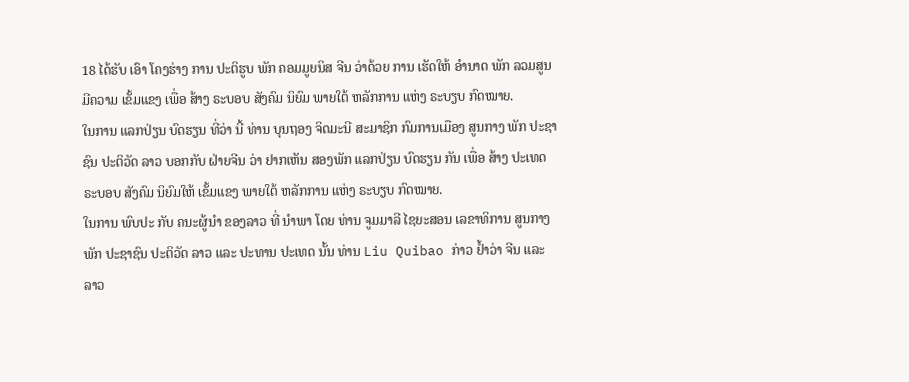18 ໄດ້ຮັບ ເອົາ ໂຄງຮ່າງ ການ ປະຕິຮູບ ພັກ ຄອມມູຍນິສ ຈີນ ວ່າດ້ວຍ ການ ເຮັດໃຫ້ ອໍານາດ ພັກ ລວມສູນ ມີຄວາມ ເຂັ້ມແຂງ ເພື່ອ ສ້າງ ຣະບອບ ສັງຄົມ ນິຍົມ ພາຍໃຕ້ ຫລັກການ ແຫ່ງ ຣະບຽບ ກົດໝາຍ.
ໃນການ ແລກປ່ຽນ ບົດຮຽນ ທີ່ວ່າ ນີ້ ທ່ານ ບຸນຖອງ ຈິດມະນີ ສະມາຊິກ ກົມການເມືອງ ສູນກາງ ພັກ ປະຊາຊົນ ປະຕິວັດ ລາວ ບອກກັບ ຝ່າຍຈີນ ວ່າ ຢາກເຫັນ ສອງພັກ ແລກປ່ຽນ ບົດຮຽນ ກັນ ເພື່ອ ສ້າງ ປະເທດ ຣະບອບ ສັງຄົມ ນິຍົມໃຫ້ ເຂັ້ມແຂງ ພາຍໃຕ້ ຫລັກການ ແຫ່ງ ຣະບຽບ ກົດໝາຍ.
ໃນການ ພົບປະ ກັບ ຄນະຜູ້ນໍາ ຂອງລາວ ທີ່ ນໍາພາ ໂດຍ ທ່ານ ຈູມມາລີ ໄຊຍະສອນ ເລຂາທິການ ສູນກາງ ພັກ ປະຊາຊົນ ປະຕິວັດ ລາວ ແລະ ປະທານ ປະເທດ ນັ້ນ ທ່ານ Liu Quibao ກ່າວ ຢໍ້າວ່າ ຈີນ ແລະ ລາວ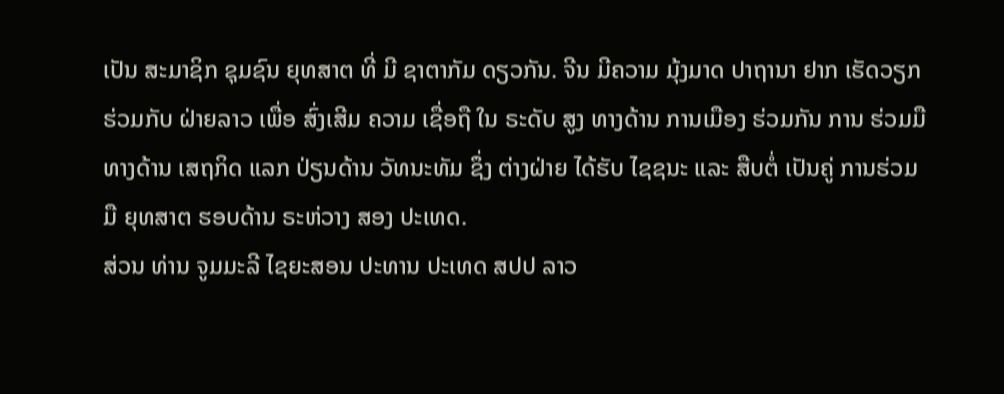ເປັນ ສະມາຊິກ ຊຸມຊົນ ຍຸທສາຕ ທີ່ ມີ ຊາຕາກັມ ດຽວກັນ. ຈີນ ມີຄວາມ ມຸ້ງມາດ ປາຖານາ ຢາກ ເຮັດວຽກ ຮ່ວມກັບ ຝ່າຍລາວ ເພື່ອ ສົ່ງເສີມ ຄວາມ ເຊື່ອຖື ໃນ ຣະດັບ ສູງ ທາງດ້ານ ການເມືອງ ຮ່ວມກັນ ການ ຮ່ວມມື ທາງດ້ານ ເສຖກິດ ແລກ ປ່ຽນດ້ານ ວັທນະທັມ ຊຶ່ງ ຕ່າງຝ່າຍ ໄດ້ຮັບ ໄຊຊນະ ແລະ ສືບຕໍ່ ເປັນຄູ່ ການຮ່ວມມື ຍຸທສາຕ ຮອບດ້ານ ຣະຫ່ວາງ ສອງ ປະເທດ.
ສ່ວນ ທ່ານ ຈູມມະລີ ໄຊຍະສອນ ປະທານ ປະເທດ ສປປ ລາວ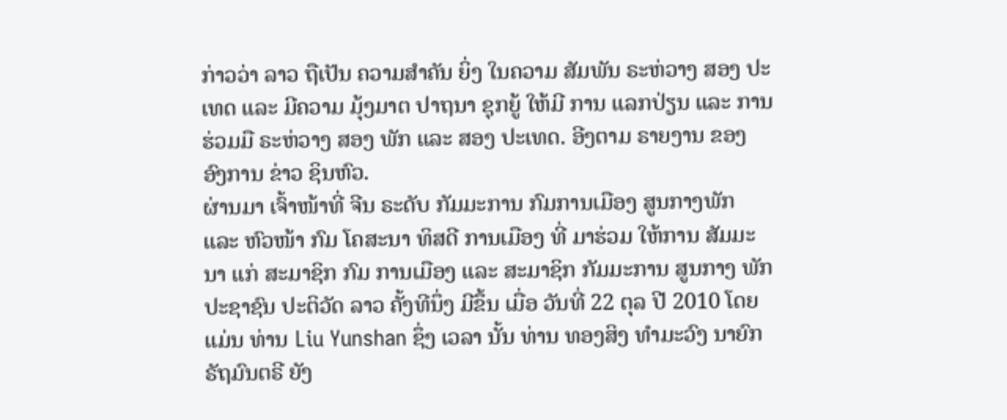ກ່າວວ່າ ລາວ ຖືເປັນ ຄວາມສໍາຄັນ ຍິ່ງ ໃນຄວາມ ສັມພັນ ຣະຫ່ວາງ ສອງ ປະເທດ ແລະ ມີຄວາມ ມຸ້ງມາຕ ປາຖນາ ຊຸກຍູ້ ໃຫ້ມີ ການ ແລກປ່ຽນ ແລະ ການ ຮ່ວມມື ຣະຫ່ວາງ ສອງ ພັກ ແລະ ສອງ ປະເທດ. ອີງຕາມ ຣາຍງານ ຂອງ ອົງການ ຂ່າວ ຊິນຫົວ.
ຜ່ານມາ ເຈົ້າໜ້າທີ່ ຈີນ ຣະດັບ ກັມມະການ ກົມການເມືອງ ສູນກາງພັກ ແລະ ຫົວໜ້າ ກົມ ໂຄສະນາ ທິສດີ ການເມືອງ ທີ່ ມາຮ່ວມ ໃຫ້ການ ສັມມະນາ ແກ່ ສະມາຊິກ ກົມ ການເມືອງ ແລະ ສະມາຊິກ ກັມມະການ ສູນກາງ ພັກ ປະຊາຊົນ ປະຕິວັດ ລາວ ຄັ້ງທີນຶ່ງ ມີຂຶ້ນ ເມື່ອ ວັນທີ່ 22 ຕຸລ ປີ 2010 ໂດຍແມ່ນ ທ່ານ Liu Yunshan ຊຶ່ງ ເວລາ ນັ້ນ ທ່ານ ທອງສິງ ທໍາມະວົງ ນາຍົກ ຣັຖມົນຕຣີ ຍັງ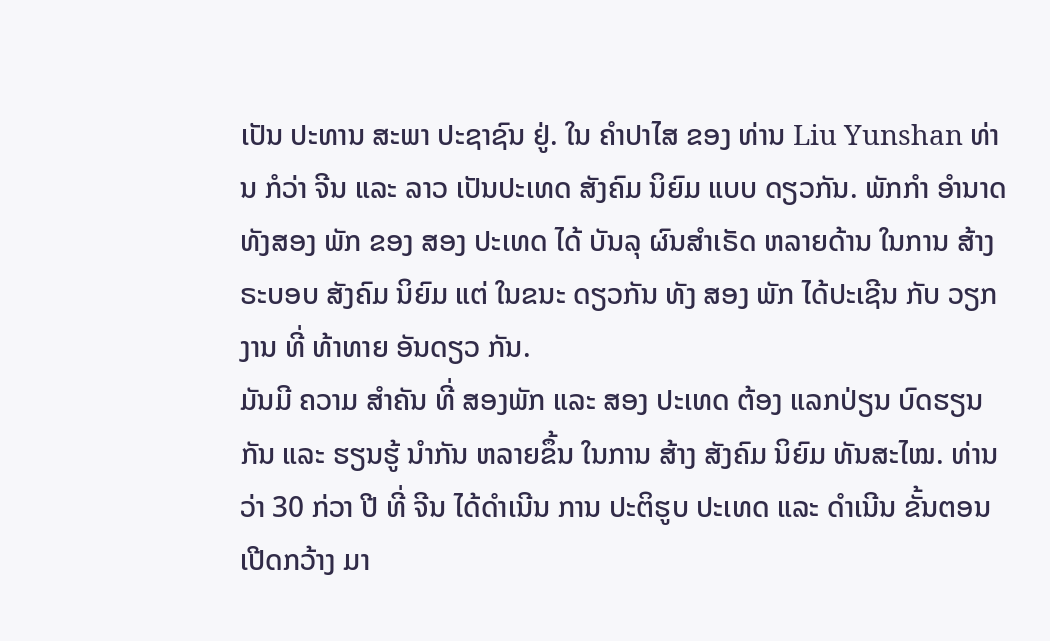ເປັນ ປະທານ ສະພາ ປະຊາຊົນ ຢູ່. ໃນ ຄໍາປາໄສ ຂອງ ທ່ານ Liu Yunshan ທ່ານ ກໍວ່າ ຈີນ ແລະ ລາວ ເປັນປະເທດ ສັງຄົມ ນິຍົມ ແບບ ດຽວກັນ. ພັກກໍາ ອໍານາດ ທັງສອງ ພັກ ຂອງ ສອງ ປະເທດ ໄດ້ ບັນລຸ ຜົນສໍາເຣັດ ຫລາຍດ້ານ ໃນການ ສ້າງ ຣະບອບ ສັງຄົມ ນິຍົມ ແຕ່ ໃນຂນະ ດຽວກັນ ທັງ ສອງ ພັກ ໄດ້ປະເຊີນ ກັບ ວຽກງານ ທີ່ ທ້າທາຍ ອັນດຽວ ກັນ.
ມັນມີ ຄວາມ ສໍາຄັນ ທີ່ ສອງພັກ ແລະ ສອງ ປະເທດ ຕ້ອງ ແລກປ່ຽນ ບົດຮຽນ ກັນ ແລະ ຮຽນຮູ້ ນໍາກັນ ຫລາຍຂຶ້ນ ໃນການ ສ້າງ ສັງຄົມ ນິຍົມ ທັນສະໄໝ. ທ່ານວ່າ 30 ກ່ວາ ປີ ທີ່ ຈີນ ໄດ້ດໍາເນີນ ການ ປະຕິຮູບ ປະເທດ ແລະ ດໍາເນີນ ຂັ້ນຕອນ ເປີດກວ້າງ ມາ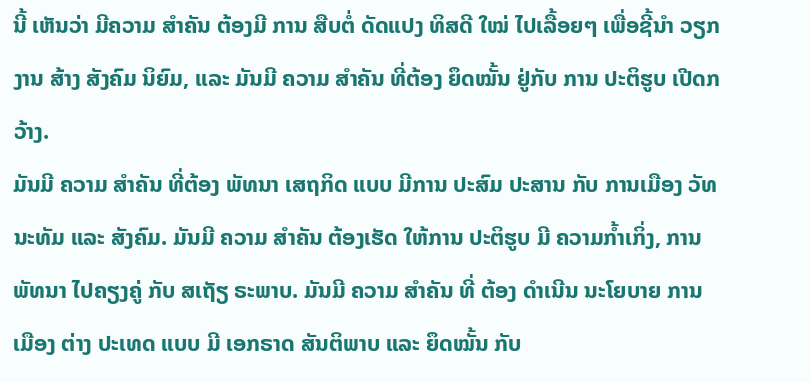ນີ້ ເຫັນວ່າ ມີຄວາມ ສໍາຄັນ ຕ້ອງມີ ການ ສືບຕໍ່ ດັດແປງ ທິສດີ ໃໝ່ ໄປເລື້ອຍໆ ເພື່ອຊີ້ນໍາ ວຽກງານ ສ້າງ ສັງຄົມ ນິຍົມ, ແລະ ມັນມີ ຄວາມ ສໍາຄັນ ທີ່ຕ້ອງ ຍຶດໝັ້ນ ຢູ່ກັບ ການ ປະຕິຮູບ ເປີດກວ້າງ.
ມັນມີ ຄວາມ ສໍາຄັນ ທີ່ຕ້ອງ ພັທນາ ເສຖກິດ ແບບ ມີການ ປະສົມ ປະສານ ກັບ ການເມືອງ ວັທນະທັມ ແລະ ສັງຄົມ. ມັນມີ ຄວາມ ສໍາຄັນ ຕ້ອງເຮັດ ໃຫ້ການ ປະຕິຮູບ ມີ ຄວາມກໍ້າເກິ່ງ, ການ ພັທນາ ໄປຄຽງຄູ່ ກັບ ສເຖັຽ ຣະພາບ. ມັນມີ ຄວາມ ສໍາຄັນ ທີ່ ຕ້ອງ ດໍາເນີນ ນະໂຍບາຍ ການເມືອງ ຕ່າງ ປະເທດ ແບບ ມີ ເອກຣາດ ສັນຕິພາບ ແລະ ຍຶດໝັ້ນ ກັບ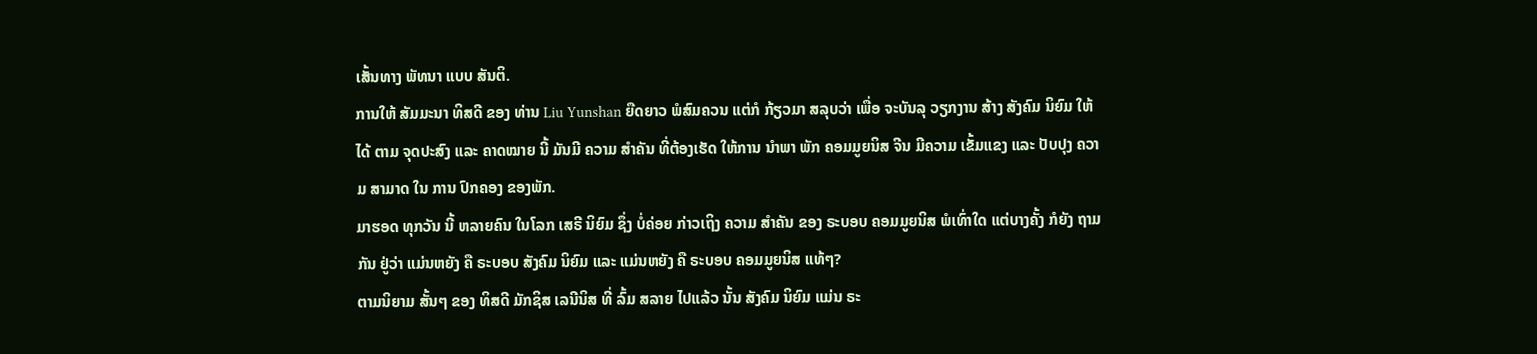ເສັ້ນທາງ ພັທນາ ແບບ ສັນຕິ.
ການໃຫ້ ສັມມະນາ ທິສດີ ຂອງ ທ່ານ Liu Yunshan ຍືດຍາວ ພໍສົມຄວນ ແຕ່ກໍ ກ້ຽວມາ ສລຸບວ່າ ເພື່ອ ຈະບັນລຸ ວຽກງານ ສ້າງ ສັງຄົມ ນິຍົມ ໃຫ້ໄດ້ ຕາມ ຈຸດປະສົງ ແລະ ຄາດໝາຍ ນີ້ ມັນມີ ຄວາມ ສໍາຄັນ ທີ່ຕ້ອງເຮັດ ໃຫ້ການ ນໍາພາ ພັກ ຄອມມູຍນິສ ຈີນ ມີຄວາມ ເຂັ້ມແຂງ ແລະ ປັບປຸງ ຄວາມ ສາມາດ ໃນ ການ ປົກຄອງ ຂອງພັກ.
ມາຮອດ ທຸກວັນ ນີ້ ຫລາຍຄົນ ໃນໂລກ ເສຣີ ນິຍົມ ຊຶ່ງ ບໍ່ຄ່ອຍ ກ່າວເຖິງ ຄວາມ ສໍາຄັນ ຂອງ ຣະບອບ ຄອມມູຍນິສ ພໍເທົ່າໃດ ແຕ່ບາງຄັ້ງ ກໍຍັງ ຖາມກັນ ຢູ່ວ່າ ແມ່ນຫຍັງ ຄື ຣະບອບ ສັງຄົມ ນິຍົມ ແລະ ແມ່ນຫຍັງ ຄື ຣະບອບ ຄອມມູຍນິສ ແທ້ໆ?
ຕາມນິຍາມ ສັ້ນໆ ຂອງ ທິສດີ ມັກຊິສ ເລນີນິສ ທີ່ ລົ້ມ ສລາຍ ໄປແລ້ວ ນັ້ນ ສັງຄົມ ນິຍົມ ແມ່ນ ຣະ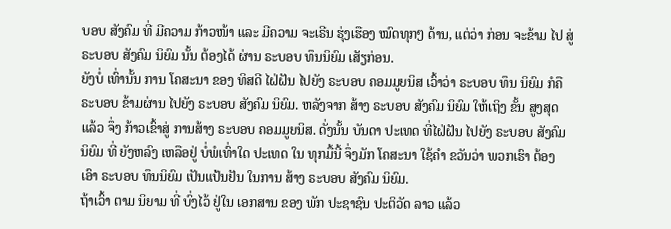ບອບ ສັງຄົມ ທີ່ ມີຄວາມ ກ້າວໜ້າ ແລະ ມີຄວາມ ຈະເຣີນ ຮຸ່ງເຮືອງ ໝົດທຸກໆ ດ້ານ, ແຕ່ວ່າ ກ່ອນ ຈະຂ້າມ ໄປ ສູ່ ຣະບອບ ສັງຄົມ ນິຍົມ ນັ້ນ ຕ້ອງໄດ້ ຜ່ານ ຣະບອບ ທຶນນິຍົມ ເສັຽກ່ອນ.
ຍັງບໍ່ ເທົ່ານັ້ນ ການ ໂຄສະນາ ຂອງ ທິສດີ ໄຝ່ຝັນ ໄປຍັງ ຣະບອບ ຄອມມູຍນິສ ເວົ້າວ່າ ຣະບອບ ທຶນ ນິຍົມ ກໍຄື ຣະບອບ ຂ້າມຜ່ານ ໄປຍັງ ຣະບອບ ສັງຄົມ ນິຍົມ. ຫລັງຈາກ ສ້າງ ຣະບອບ ສັງຄົມ ນິຍົມ ໃຫ້ເຖິງ ຂັ້ນ ສູງສຸດ ແລ້ວ ຈຶ່ງ ກ້າວເຂົ້າສູ່ ການສ້າງ ຣະບອບ ຄອມມູຍນິສ. ດັ່ງນັ້ນ ບັນດາ ປະເທດ ທີ່ໄຝ່ຝັນ ໄປຍັງ ຣະບອບ ສັງຄົມ ນິຍົມ ທີ່ ຍັງຫລົງ ເຫລືອຢູ່ ບໍ່ພໍເທົ່າໃດ ປະເທດ ໃນ ທຸກມື້ນີ້ ຈຶ່ງມັກ ໂຄສະນາ ໃຊ້ຄໍາ ຂວັນວ່າ ພວກເຮົາ ຕ້ອງ ເອົາ ຣະບອບ ທຶນນິຍົມ ເປັນແປ້ນຢັນ ໃນການ ສ້າງ ຣະບອບ ສັງຄົມ ນິຍົມ.
ຖ້າເວົ້າ ຕາມ ນິຍາມ ທີ່ ບົ່ງໄວ້ ຢູ່ໃນ ເອກສານ ຂອງ ພັກ ປະຊາຊົນ ປະຕິວັດ ລາວ ແລ້ວ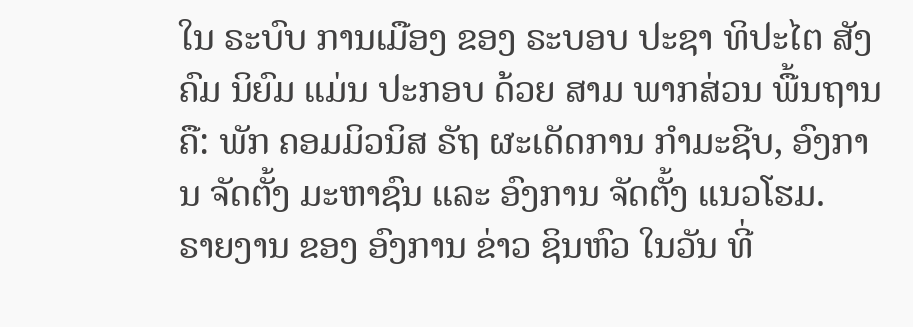ໃນ ຣະບົບ ການເມືອງ ຂອງ ຣະບອບ ປະຊາ ທິປະໄຕ ສັງຄົມ ນິຍົມ ແມ່ນ ປະກອບ ດ້ວຍ ສາມ ພາກສ່ວນ ພື້ນຖານ ຄື: ພັກ ຄອມມິວນິສ ຣັຖ ຜະເດັດການ ກໍາມະຊີບ, ອົງການ ຈັດຕັ້ງ ມະຫາຊົນ ແລະ ອົງການ ຈັດຕັ້ງ ແນວໂຮມ.
ຣາຍງານ ຂອງ ອົງການ ຂ່າວ ຊິນຫົວ ໃນວັນ ທີ່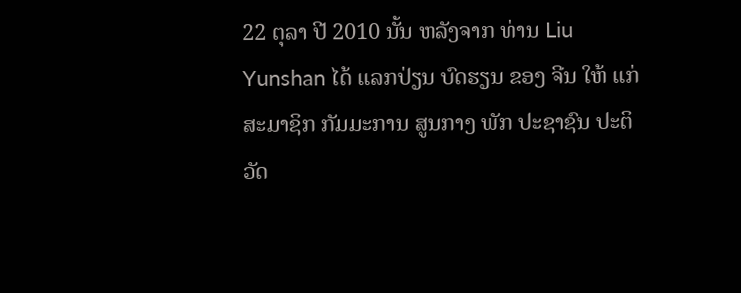22 ຕຸລາ ປີ 2010 ນັ້ນ ຫລັງຈາກ ທ່ານ Liu Yunshan ໄດ້ ແລກປ່ຽນ ບົດຮຽນ ຂອງ ຈີນ ໃຫ້ ແກ່ ສະມາຊິກ ກັມມະການ ສູນກາງ ພັກ ປະຊາຊົນ ປະຕິວັດ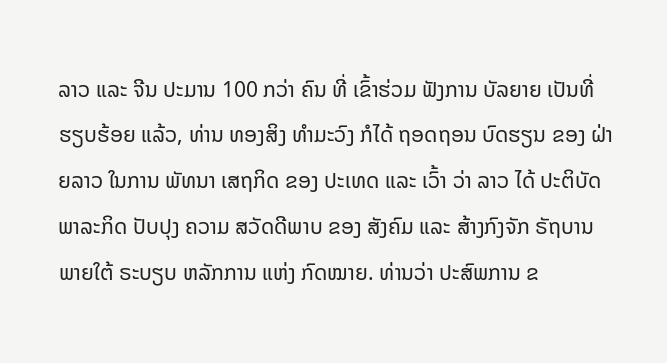ລາວ ແລະ ຈີນ ປະມານ 100 ກວ່າ ຄົນ ທີ່ ເຂົ້າຮ່ວມ ຟັງການ ບັລຍາຍ ເປັນທີ່ ຮຽບຮ້ອຍ ແລ້ວ, ທ່ານ ທອງສິງ ທໍາມະວົງ ກໍໄດ້ ຖອດຖອນ ບົດຮຽນ ຂອງ ຝ່າຍລາວ ໃນການ ພັທນາ ເສຖກິດ ຂອງ ປະເທດ ແລະ ເວົ້າ ວ່າ ລາວ ໄດ້ ປະຕິບັດ ພາລະກິດ ປັບປຸງ ຄວາມ ສວັດດີພາບ ຂອງ ສັງຄົມ ແລະ ສ້າງກົງຈັກ ຣັຖບານ ພາຍໃຕ້ ຣະບຽບ ຫລັກການ ແຫ່ງ ກົດໝາຍ. ທ່ານວ່າ ປະສົພການ ຂ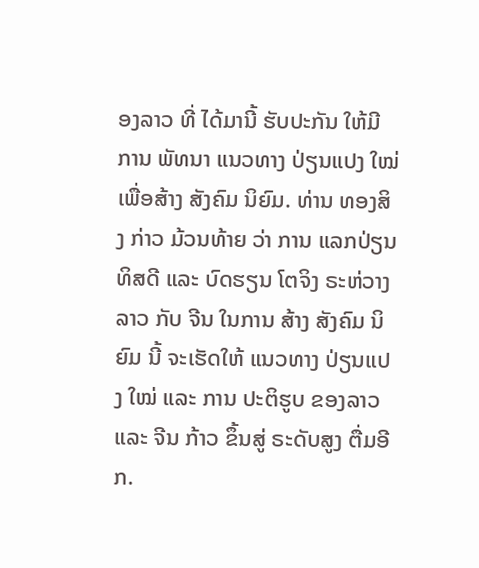ອງລາວ ທີ່ ໄດ້ມານີ້ ຮັບປະກັນ ໃຫ້ມີ ການ ພັທນາ ແນວທາງ ປ່ຽນແປງ ໃໝ່ ເພື່ອສ້າງ ສັງຄົມ ນິຍົມ. ທ່ານ ທອງສິງ ກ່າວ ມ້ວນທ້າຍ ວ່າ ການ ແລກປ່ຽນ ທິສດີ ແລະ ບົດຮຽນ ໂຕຈິງ ຣະຫ່ວາງ ລາວ ກັບ ຈີນ ໃນການ ສ້າງ ສັງຄົມ ນິຍົມ ນີ້ ຈະເຮັດໃຫ້ ແນວທາງ ປ່ຽນແປງ ໃໝ່ ແລະ ການ ປະຕິຮູບ ຂອງລາວ ແລະ ຈີນ ກ້າວ ຂຶ້ນສູ່ ຣະດັບສູງ ຕື່ມອີກ.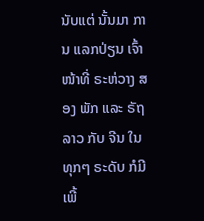ນັບແຕ່ ນັ້ນມາ ການ ແລກປ່ຽນ ເຈົ້າໜ້າທີ່ ຣະຫ່ວາງ ສອງ ພັກ ແລະ ຣັຖ ລາວ ກັບ ຈີນ ໃນທຸກໆ ຣະດັບ ກໍມີ ເພີ້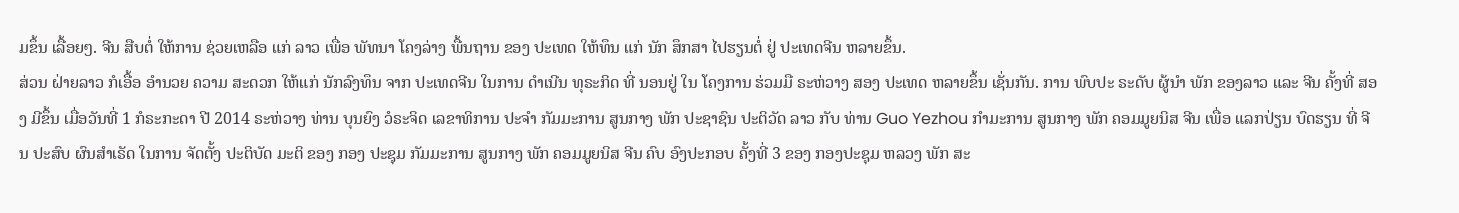ມຂຶ້ນ ເລື້ອຍໆ. ຈີນ ສືບຕໍ່ ໃຫ້ການ ຊ່ວຍເຫລືອ ແກ່ ລາວ ເພື່ອ ພັທນາ ໂຄງລ່າງ ພື້ນຖານ ຂອງ ປະເທດ ໃຫ້ທຶນ ແກ່ ນັກ ສຶກສາ ໄປຮຽນຕໍ່ ຢູ່ ປະເທດຈີນ ຫລາຍຂຶ້ນ.
ສ່ວນ ຝ່າຍລາວ ກໍເອື້ອ ອໍານວຍ ຄວາມ ສະດວກ ໃຫ້ແກ່ ນັກລົງທຶນ ຈາກ ປະເທດຈີນ ໃນການ ດໍາເນີນ ທຸຣະກິດ ທີ່ ນອນຢູ່ ໃນ ໂຄງການ ຮ່ວມມື ຣະຫ່ວາງ ສອງ ປະເທດ ຫລາຍຂຶ້ນ ເຊັ່ນກັນ. ການ ພົບປະ ຣະດັບ ຜູ້ນໍາ ພັກ ຂອງລາວ ແລະ ຈີນ ຄັ້ງທີ່ ສອງ ມີຂຶ້ນ ເມື່ອວັນທີ່ 1 ກໍຣະກະດາ ປີ 2014 ຣະຫ່ວາງ ທ່ານ ບຸນຍົງ ວໍຣະຈິດ ເລຂາທິການ ປະຈໍາ ກັມມະການ ສູນກາງ ພັກ ປະຊາຊົນ ປະຕິວັດ ລາວ ກັບ ທ່ານ Guo Yezhou ກໍາມະການ ສູນກາງ ພັກ ຄອມມູຍນິສ ຈີນ ເພື່ອ ແລກປ່ຽນ ບົດຮຽນ ທີ່ ຈີນ ປະສົບ ຜົນສໍາເຣັດ ໃນການ ຈັດຕັ້ງ ປະຕິບັດ ມະຕິ ຂອງ ກອງ ປະຊຸມ ກັມມະການ ສູນກາງ ພັກ ຄອມມູຍນິສ ຈີນ ຄົບ ອົງປະກອບ ຄັ້ງທີ່ 3 ຂອງ ກອງປະຊຸມ ຫລວງ ພັກ ສະ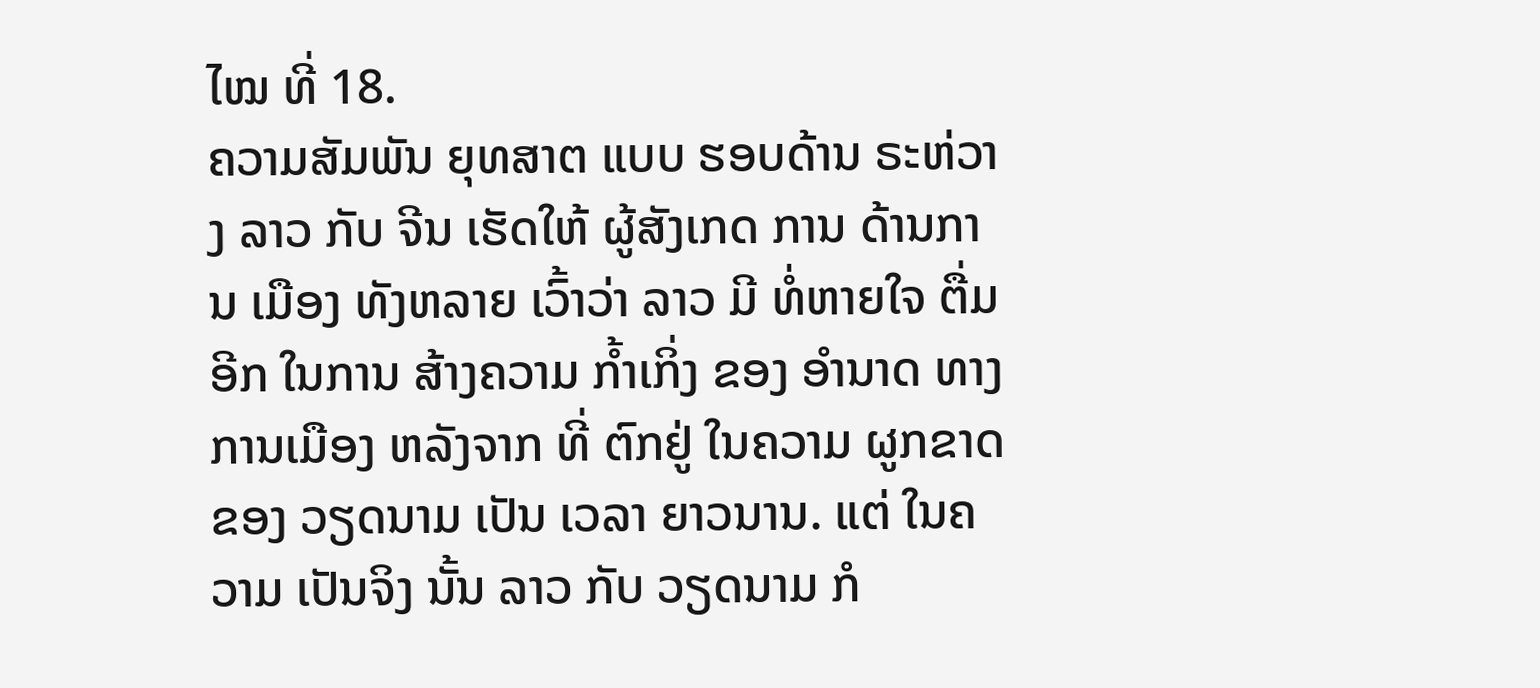ໄໝ ທີ່ 18.
ຄວາມສັມພັນ ຍຸທສາຕ ແບບ ຮອບດ້ານ ຣະຫ່ວາງ ລາວ ກັບ ຈີນ ເຮັດໃຫ້ ຜູ້ສັງເກດ ການ ດ້ານການ ເມືອງ ທັງຫລາຍ ເວົ້າວ່າ ລາວ ມີ ທໍ່ຫາຍໃຈ ຕື່ມອີກ ໃນການ ສ້າງຄວາມ ກໍ້າເກິ່ງ ຂອງ ອໍານາດ ທາງ ການເມືອງ ຫລັງຈາກ ທີ່ ຕົກຢູ່ ໃນຄວາມ ຜູກຂາດ ຂອງ ວຽດນາມ ເປັນ ເວລາ ຍາວນານ. ແຕ່ ໃນຄວາມ ເປັນຈິງ ນັ້ນ ລາວ ກັບ ວຽດນາມ ກໍ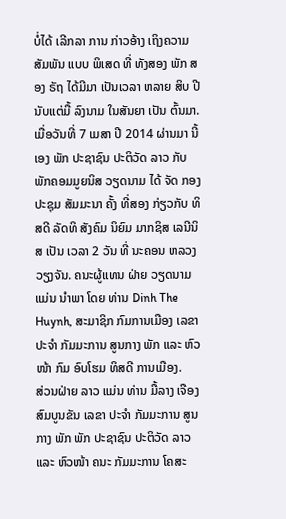ບໍ່ໄດ້ ເລີກລາ ການ ກ່າວອ້າງ ເຖິງຄວາມ ສັມພັນ ແບບ ພິເສດ ທີ່ ທັງສອງ ພັກ ສອງ ຣັຖ ໄດ້ມີມາ ເປັນເວລາ ຫລາຍ ສິບ ປີ ນັບແຕ່ມື້ ລົງນາມ ໃນສັນຍາ ເປັນ ຕົ້ນມາ.
ເມື່ອວັນທີ່ 7 ເມສາ ປີ 2014 ຜ່ານມາ ນີ້ເອງ ພັກ ປະຊາຊົນ ປະຕິວັດ ລາວ ກັບ ພັກຄອມມູຍນິສ ວຽດນາມ ໄດ້ ຈັດ ກອງປະຊຸມ ສັມມະນາ ຄັ້ງ ທີ່ສອງ ກ່ຽວກັບ ທິສດີ ລັດທິ ສັງຄົມ ນິຍົມ ມາກຊິສ ເລນີນິສ ເປັນ ເວລາ 2 ວັນ ທີ່ ນະຄອນ ຫລວງ ວຽງຈັນ. ຄນະຜູ້ແທນ ຝ່າຍ ວຽດນາມ ແມ່ນ ນໍາພາ ໂດຍ ທ່ານ Dinh The Huynh, ສະມາຊິກ ກົມການເມືອງ ເລຂາ ປະຈໍາ ກັມມະການ ສູນກາງ ພັກ ແລະ ຫົວໜ້າ ກົມ ອົບໂຮມ ທິສດີ ການເມືອງ.
ສ່ວນຝ່າຍ ລາວ ແມ່ນ ທ່ານ ມື້ລາງ ເຈືອງ ສົມບູນຂັນ ເລຂາ ປະຈໍາ ກັມມະການ ສູນກາງ ພັກ ພັກ ປະຊາຊົນ ປະຕິວັດ ລາວ ແລະ ຫົວໜ້າ ຄນະ ກັມມະການ ໂຄສະ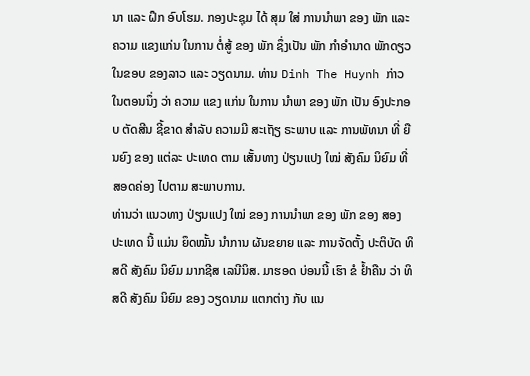ນາ ແລະ ຝຶກ ອົບໂຮມ. ກອງປະຊຸມ ໄດ້ ສຸມ ໃສ່ ການນໍາພາ ຂອງ ພັກ ແລະ ຄວາມ ແຂງແກ່ນ ໃນການ ຕໍ່ສູ້ ຂອງ ພັກ ຊຶ່ງເປັນ ພັກ ກໍາອໍານາດ ພັກດຽວ ໃນຂອບ ຂອງລາວ ແລະ ວຽດນາມ. ທ່ານ Dinh The Huynh ກ່າວ ໃນຕອນນຶ່ງ ວ່າ ຄວາມ ແຂງ ແກ່ນ ໃນການ ນໍາພາ ຂອງ ພັກ ເປັນ ອົງປະກອບ ຕັດສີນ ຊີ້ຂາດ ສໍາລັບ ຄວາມມີ ສະເຖັຽ ຣະພາບ ແລະ ການພັທນາ ທີ່ ຍືນຍົງ ຂອງ ແຕ່ລະ ປະເທດ ຕາມ ເສັ້ນທາງ ປ່ຽນແປງ ໃໝ່ ສັງຄົມ ນິຍົມ ທີ່ ສອດຄ່ອງ ໄປຕາມ ສະພາບການ.
ທ່ານວ່າ ແນວທາງ ປ່ຽນແປງ ໃໝ່ ຂອງ ການນໍາພາ ຂອງ ພັກ ຂອງ ສອງ ປະເທດ ນີ້ ແມ່ນ ຍຶດໝັ້ນ ນໍາການ ຜັນຂຍາຍ ແລະ ການຈັດຕັ້ງ ປະຕິບັດ ທິສດີ ສັງຄົມ ນິຍົມ ມາກຊີສ ເລນີນິສ. ມາຮອດ ບ່ອນນີ້ ເຮົາ ຂໍ ຢໍ້າຄືນ ວ່າ ທິສດີ ສັງຄົມ ນິຍົມ ຂອງ ວຽດນາມ ແຕກຕ່າງ ກັບ ແນ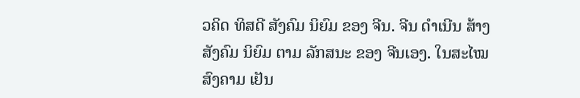ວຄິດ ທິສດີ ສັງຄົມ ນິຍົມ ຂອງ ຈີນ. ຈີນ ດໍາເນີນ ສ້າງ ສັງຄົມ ນິຍົມ ຕາມ ລັກສນະ ຂອງ ຈີນເອງ. ໃນສະໄໝ ສົງຄາມ ເຢັນ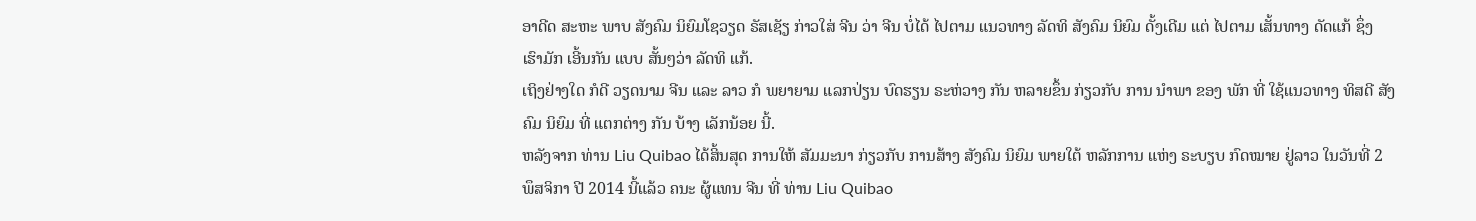ອາດີດ ສະຫະ ພາບ ສັງຄົມ ນິຍົມໂຊວຽດ ຣັສເຊັຽ ກ່າວໃສ່ ຈີນ ວ່າ ຈີນ ບໍ່ໄດ້ ໄປຕາມ ແນວທາງ ລັດທິ ສັງຄົມ ນິຍົມ ດັ້ງເດີມ ແຕ່ ໄປຕາມ ເສັ້ນທາງ ດັດແກ້ ຊຶ່ງ ເຮົາມັກ ເອີ້ນກັນ ແບບ ສັ້ນໆວ່າ ລັດທິ ແກ້.
ເຖິງຢ່າງໃດ ກໍດີ ວຽດນາມ ຈີນ ແລະ ລາວ ກໍ ພຍາຍາມ ແລກປ່ຽນ ບົດຮຽນ ຣະຫ່ວາງ ກັນ ຫລາຍຂຶ້ນ ກ່ຽວກັບ ການ ນໍາພາ ຂອງ ພັກ ທີ່ ໃຊ້ແນວທາງ ທິສດີ ສັງຄົມ ນິຍົມ ທີ່ ແຕກຕ່າງ ກັນ ບ້າງ ເລັກນ້ອຍ ນີ້.
ຫລັງຈາກ ທ່ານ Liu Quibao ໄດ້ສິ້ນສຸດ ການໃຫ້ ສັມມະນາ ກ່ຽວກັບ ການສ້າງ ສັງຄົມ ນິຍົມ ພາຍໃຕ້ ຫລັກການ ແຫ່ງ ຣະບຽບ ກົດໝາຍ ຢູ່ລາວ ໃນວັນທີ່ 2 ພຶສຈິກາ ປີ 2014 ນີ້ແລ້ວ ຄນະ ຜູ້ແທນ ຈີນ ທີ່ ທ່ານ Liu Quibao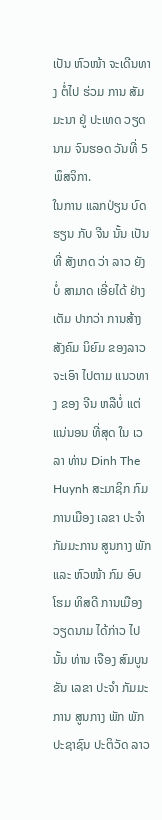ເປັນ ຫົວໜ້າ ຈະເດີນທາງ ຕໍ່ໄປ ຮ່ວມ ການ ສັມມະນາ ຢູ່ ປະເທດ ວຽດນາມ ຈົນຮອດ ວັນທີ່ 5 ພຶສຈິກາ.
ໃນການ ແລກປ່ຽນ ບົດຮຽນ ກັບ ຈີນ ນັ້ນ ເປັນທີ່ ສັງເກດ ວ່າ ລາວ ຍັງບໍ່ ສາມາດ ເອີ່ຍໄດ້ ຢ່າງເຕັມ ປາກວ່າ ການສ້າງ ສັງຄົມ ນິຍົມ ຂອງລາວ ຈະເອົາ ໄປຕາມ ແນວທາງ ຂອງ ຈີນ ຫລືບໍ່ ແຕ່ ແນ່ນອນ ທີ່ສຸດ ໃນ ເວລາ ທ່ານ Dinh The Huynh ສະມາຊິກ ກົມ ການເມືອງ ເລຂາ ປະຈໍາ ກັມມະການ ສູນກາງ ພັກ ແລະ ຫົວໜ້າ ກົມ ອົບໂຮມ ທິສດີ ການເມືອງ ວຽດນາມ ໄດ້ກ່າວ ໄປນັ້ນ ທ່ານ ເຈືອງ ສົມບູນຂັນ ເລຂາ ປະຈໍາ ກັມມະການ ສູນກາງ ພັກ ພັກ ປະຊາຊົນ ປະຕິວັດ ລາວ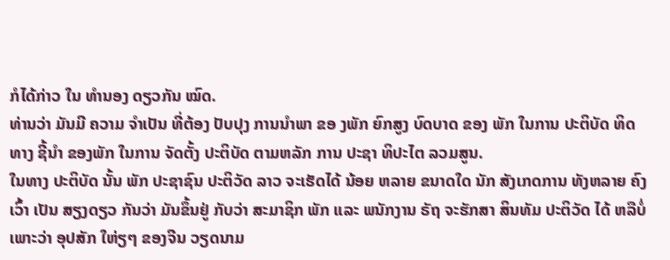ກໍໄດ້ກ່າວ ໃນ ທໍານອງ ດຽວກັນ ໝົດ.
ທ່ານວ່າ ມັນມີ ຄວາມ ຈໍາເປັນ ທີ່ຕ້ອງ ປັບປຸງ ການນໍາພາ ຂອ ງພັກ ຍົກສູງ ບົດບາດ ຂອງ ພັກ ໃນການ ປະຕິບັດ ທິດທາງ ຊີ້ນໍາ ຂອງພັກ ໃນການ ຈັດຕັ້ງ ປະຕິບັດ ຕາມຫລັກ ການ ປະຊາ ທິປະໄຕ ລວມສູນ.
ໃນທາງ ປະຕິບັດ ນັ້ນ ພັກ ປະຊາຊົນ ປະຕິວັດ ລາວ ຈະເຮັດໄດ້ ນ້ອຍ ຫລາຍ ຂນາດໃດ ນັກ ສັງເກດການ ທັງຫລາຍ ຄົງເວົ້າ ເປັນ ສຽງດຽວ ກັນວ່າ ມັນຂຶ້ນຢູ່ ກັບວ່າ ສະມາຊິກ ພັກ ແລະ ພນັກງານ ຣັຖ ຈະຮັກສາ ສິນທັມ ປະຕິວັດ ໄດ້ ຫລືບໍ່ ເພາະວ່າ ອຸປສັກ ໃຫ່ຽໆ ຂອງຈີນ ວຽດນາມ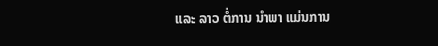ແລະ ລາວ ຕໍ່ການ ນໍາພາ ແມ່ນການ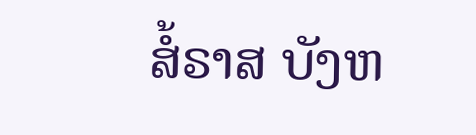ສໍ້ຣາສ ບັງຫ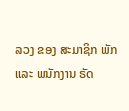ລວງ ຂອງ ສະມາຊິກ ພັກ ແລະ ພນັກງານ ຣັດ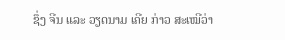ຊຶ່ງ ຈີນ ແລະ ວຽດນາມ ເຄີຍ ກ່າວ ສະເໝີວ່າ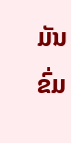ມັນຂົ່ມ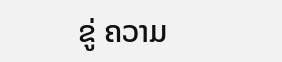ຂູ່ ຄວາມ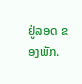ຢູ່ລອດ ຂອງພັກ.